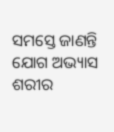ସମସ୍ତେ ଜାଣନ୍ତି ଯୋଗ ଅଭ୍ୟାସ ଶରୀର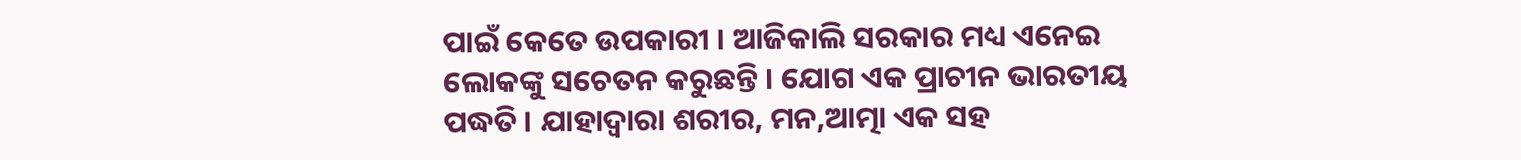ପାଇଁ କେତେ ଉପକାରୀ । ଆଜିକାଲି ସରକାର ମଧ୍ୟ ଏନେଇ ଲୋକଙ୍କୁ ସଚେତନ କରୁଛନ୍ତି । ଯୋଗ ଏକ ପ୍ରାଚୀନ ଭାରତୀୟ ପଦ୍ଧତି । ଯାହାଦ୍ୱାରା ଶରୀର, ମନ,ଆତ୍ମା ଏକ ସହ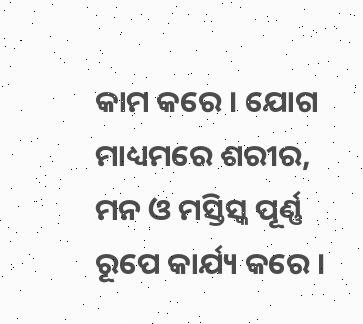କାମ କରେ । ଯୋଗ ମାଧ୍ୟମରେ ଶରୀର, ମନ ଓ ମସ୍ତିସ୍କ ପୂର୍ଣ୍ଣ ରୂପେ କାର୍ଯ୍ୟ କରେ ।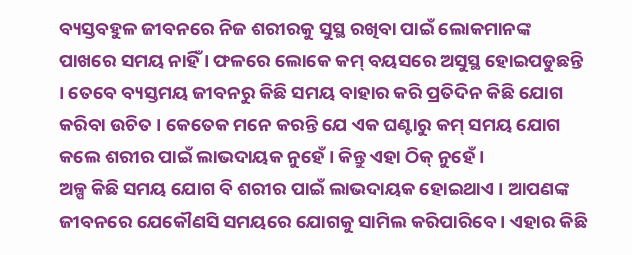ବ୍ୟସ୍ତବହୁଳ ଜୀବନରେ ନିଜ ଶରୀରକୁ ସୁସ୍ଥ ରଖିବା ପାଇଁ ଲୋକମାନଙ୍କ ପାଖରେ ସମୟ ନାହିଁ । ଫଳରେ ଲୋକେ କମ୍ ବୟସରେ ଅସୁସ୍ଥ ହୋଇପଡୁଛନ୍ତି । ତେବେ ବ୍ୟସ୍ତମୟ ଜୀବନରୁ କିଛି ସମୟ ବାହାର କରି ପ୍ରତିଦିନ କିଛି ଯୋଗ କରିବା ଉଚିତ । କେତେକ ମନେ କରନ୍ତି ଯେ ଏକ ଘଣ୍ଟାରୁ କମ୍ ସମୟ ଯୋଗ କଲେ ଶରୀର ପାଇଁ ଲାଭଦାୟକ ନୁହେଁ । କିନ୍ତୁ ଏହା ଠିକ୍ ନୁହେଁ ।
ଅଳ୍ପ କିଛି ସମୟ ଯୋଗ ବି ଶରୀର ପାଇଁ ଲାଭଦାୟକ ହୋଇଥାଏ । ଆପଣଙ୍କ ଜୀବନରେ ଯେକୌଣସି ସମୟରେ ଯୋଗକୁ ସାମିଲ କରିପାରିବେ । ଏହାର କିଛି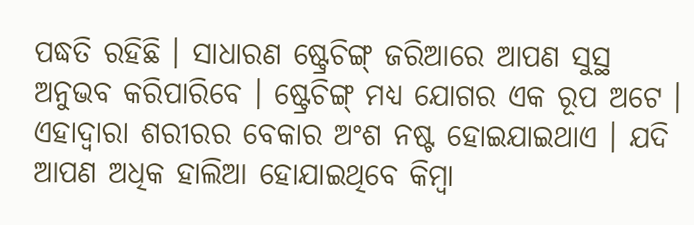ପଦ୍ଧତି ରହିଛି । ସାଧାରଣ ଷ୍ଟ୍ରେଚିଙ୍ଗ୍ ଜରିଆରେ ଆପଣ ସୁସ୍ଥ ଅନୁଭବ କରିପାରିବେ । ଷ୍ଟ୍ରେଚିଙ୍ଗ୍ ମଧ୍ୟ ଯୋଗର ଏକ ରୂପ ଅଟେ । ଏହାଦ୍ୱାରା ଶରୀରର ବେକାର ଅଂଶ ନଷ୍ଟ ହୋଇଯାଇଥାଏ । ଯଦି ଆପଣ ଅଧିକ ହାଲିଆ ହୋଯାଇଥିବେ କିମ୍ବା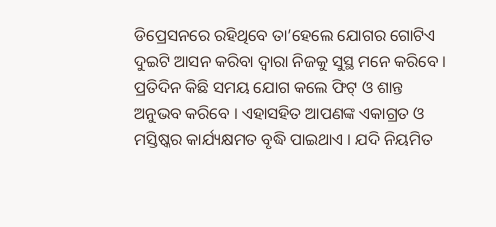ଡିପ୍ରେସନରେ ରହିଥିବେ ତା’ହେଲେ ଯୋଗର ଗୋଟିଏ ଦୁଇଟି ଆସନ କରିବା ଦ୍ୱାରା ନିଜକୁ ସୁସ୍ଥ ମନେ କରିବେ । ପ୍ରତିଦିନ କିଛି ସମୟ ଯୋଗ କଲେ ଫିଟ୍ ଓ ଶାନ୍ତ ଅନୁଭବ କରିବେ । ଏହାସହିତ ଆପଣଙ୍କ ଏକାଗ୍ରତ ଓ ମସ୍ତିଷ୍କର କାର୍ଯ୍ୟକ୍ଷମତ ବୃଦ୍ଧି ପାଇଥାଏ । ଯଦି ନିୟମିତ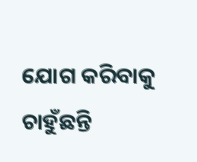ଯୋଗ କରିବାକୁ ଚାହୁଁଛନ୍ତି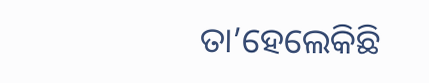ତା’ହେଲେକିଛି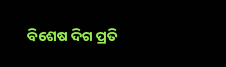ବିଶେଷ ଦିଗ ପ୍ରତି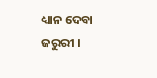ଧ୍ୟାନ ଦେବା ଜରୁରୀ ।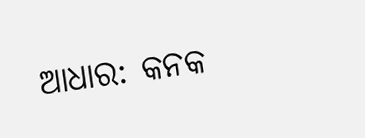ଆଧାର: କନକ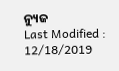ନ୍ୟୁଜ
Last Modified : 12/18/2019